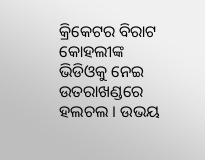କ୍ରିକେଟର ବିରାଟ କୋହଲୀଙ୍କ ଭିଡିଓକୁ ନେଇ ଉତରାଖଣ୍ଡରେ ହଲଚଲ । ଉଭୟ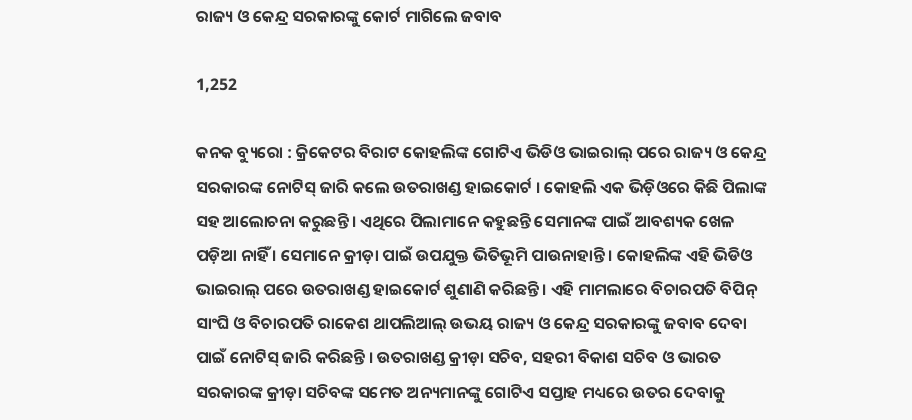ରାଜ୍ୟ ଓ କେନ୍ଦ୍ର ସରକାରଙ୍କୁ କୋର୍ଟ ମାଗିଲେ ଜବାବ

1,252

କନକ ବ୍ୟୁରୋ : କ୍ରିକେଟର ବିରାଟ କୋହଲିଙ୍କ ଗୋଟିଏ ଭିଡିଓ ଭାଇରାଲ୍ ପରେ ରାଜ୍ୟ ଓ କେନ୍ଦ୍ର ସରକାରଙ୍କ ନୋଟିସ୍ ଜାରି କଲେ ଉତରାଖଣ୍ଡ ହାଇକୋର୍ଟ । କୋହଲି ଏକ ଭିଡ଼ିଓରେ କିଛି ପିଲାଙ୍କ ସହ ଆଲୋଚନା କରୁଛନ୍ତି । ଏଥିରେ ପିଲାମାନେ କହୁଛନ୍ତି ସେମାନଙ୍କ ପାଇଁ ଆବଶ୍ୟକ ଖେଳ ପଡ଼ିଆ ନାହିଁ । ସେମାନେ କ୍ରୀଡ଼ା ପାଇଁ ଉପଯୁକ୍ତ ଭିତିଭୂମି ପାଉନାହାନ୍ତି । କୋହଲିଙ୍କ ଏହି ଭିଡିଓ ଭାଇରାଲ୍ ପରେ ଉତରାଖଣ୍ଡ ହାଇକୋର୍ଟ ଶୁଣାଣି କରିଛନ୍ତି । ଏହି ମାମଲାରେ ବିଚାରପତି ବିପିନ୍ ସାଂଘି ଓ ବିଚାରପତି ରାକେଶ ଥାପଲିଆଲ୍ ଉଭୟ ରାଜ୍ୟ ଓ କେନ୍ଦ୍ର ସରକାରଙ୍କୁ ଜବାବ ଦେବା ପାଇଁ ନୋଟିସ୍ ଜାରି କରିଛନ୍ତି । ଉତରାଖଣ୍ଡ କ୍ରୀଡ଼ା ସଚିବ, ସହରୀ ବିକାଶ ସଚିବ ଓ ଭାରତ ସରକାରଙ୍କ କ୍ରୀଡ଼ା ସଚିବଙ୍କ ସମେତ ଅନ୍ୟମାନଙ୍କୁ ଗୋଟିଏ ସପ୍ତାହ ମଧ୍ୟରେ ଉତର ଦେବାକୁ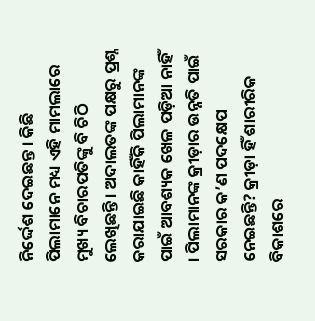ନିର୍ଦ୍ଦେଶ ଦେଇଛନ୍ତ । କିଛି ପିଲାମାନେ ମଧ୍ୟ ଏହି ମାମଲାରେ ମୁଖ୍ୟ ବିଚାରପତିଙ୍କୁ ବି ଚିଠି ଲେଖିଛନ୍ତି । ଅଦାଲତଙ୍କ ପକ୍ଷରୁ ପ୍ରଶ୍ନ କରାଯାଇଛି କାହିଁକି ପିଲାମାନଙ୍କ ପାଇଁ ଆବଶ୍ୟକ ଖେଳ ପଡ଼ିଆ ନାହିଁ । ପିଲାମାନଙ୍କ କ୍ରୀଡ଼ାର ଉନ୍ନତି ପାଇଁ ସରକାର କ’ଣ ପଦକ୍ଷେପ ନେଇଛନ୍ତି? କ୍ରୀଡ଼ା ହିଁ ଶାରୀରିକ ବିକାଶରେ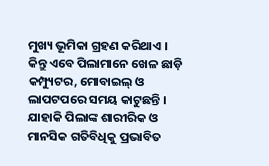ମୁଖ୍ୟ ଭୂମିକା ଗ୍ରହଣ କରିଥାଏ । କିନ୍ତୁ ଏବେ ପିଲାମାନେ ଖେଳ ଛାଡ଼ି କମ୍ପ୍ୟୁଟର, ମୋବାଇଲ୍ ଓ ଲାପଟପରେ ସମୟ କାଟୁଛନ୍ତି । ଯାହାକି ପିଲାଙ୍କ ଶାରୀରିକ ଓ ମାନସିକ ଗତିବିଧିକୁ ପ୍ରଭାବିତ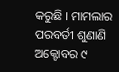କରୁଛି । ମାମଲାର ପରବର୍ତୀ ଶୁଣାଣି ଅକ୍ଟୋବର ୯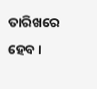ତାରିଖରେ ହେବ ।